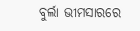ବୁର୍ଲା ଭୀମସାରରେ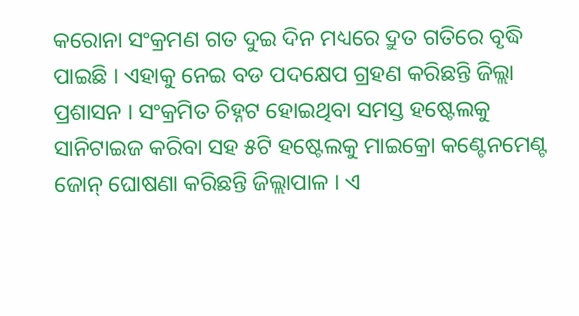କରୋନା ସଂକ୍ରମଣ ଗତ ଦୁଇ ଦିନ ମଧ୍ୟରେ ଦ୍ରୁତ ଗତିରେ ବୃଦ୍ଧି ପାଇଛି । ଏହାକୁ ନେଇ ବଡ ପଦକ୍ଷେପ ଗ୍ରହଣ କରିଛନ୍ତି ଜିଲ୍ଲା ପ୍ରଶାସନ । ସଂକ୍ରମିତ ଚିହ୍ନଟ ହୋଇଥିବା ସମସ୍ତ ହଷ୍ଟେଲକୁ ସାନିଟାଇଜ କରିବା ସହ ୫ଟି ହଷ୍ଟେଲକୁ ମାଇକ୍ରୋ କଣ୍ଟେନମେଣ୍ଟ ଜୋନ୍ ଘୋଷଣା କରିଛନ୍ତି ଜିଲ୍ଲାପାଳ । ଏ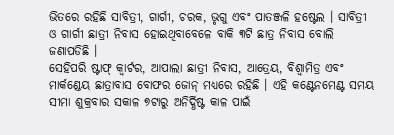ଭିତରେ ରହିଛି ସାବିତ୍ରୀ, ଗାର୍ଗୀ, ଚରକ, ଭୃଗୁ ଏବଂ ପାତଞ୍ଜଳି ହଷ୍ଟେଲ । ସାବିତ୍ରୀ ଓ ଗାର୍ଗୀ ଛାତ୍ରୀ ନିବାସ ହୋଇଥିବାବେଳେ ବାକି ୩ଟି ଛାତ୍ର ନିବାସ ବୋଲି ଜଣାପଡିଛି ।
ସେହିପରି ଷ୍ଟାଫ୍ କ୍ବାର୍ଟର, ଆପାଲା ଛାତ୍ରୀ ନିବାସ, ଆତ୍ରେୟ, ବିଶ୍ବାମିତ୍ର ଏବଂ ମାର୍କଣ୍ଡେୟ ଛାତ୍ରାବାସ ବୋଫର ଜୋନ୍ ମଧ୍ୟରେ ରହିଛି । ଏହି କଣ୍ଟେନମେଣ୍ଟ ସମୟ ସୀମା ଶୁକ୍ରବାର ସକାଳ ୭ଟାରୁ ଅନିର୍ଦ୍ଧିଷ୍ଟ କାଳ ପାଇଁ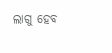ଲାଗୁ ହେବ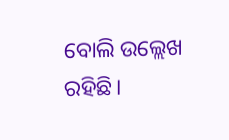ବୋଲି ଉଲ୍ଲେଖ ରହିଛି।